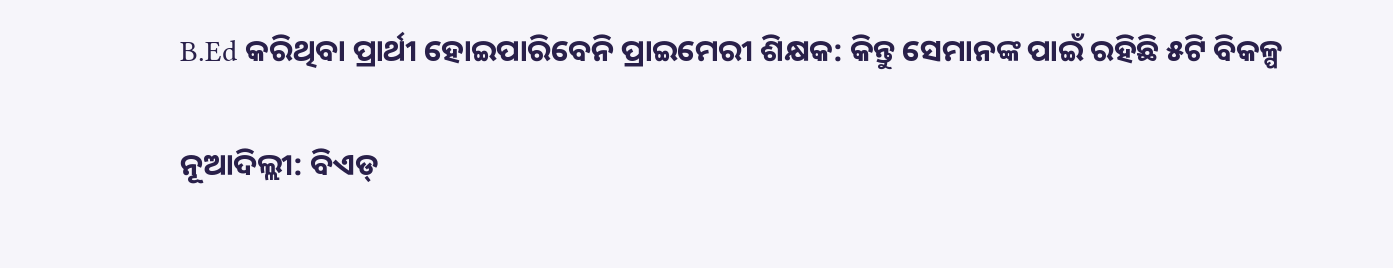B.Ed କରିଥିବା ପ୍ରାର୍ଥୀ ହୋଇପାରିବେନି ପ୍ରାଇମେରୀ ଶିକ୍ଷକ: କିନ୍ତୁ ସେମାନଙ୍କ ପାଇଁ ରହିଛି ୫ଟି ବିକଳ୍ପ

ନୂଆଦିଲ୍ଲୀ: ବିଏଡ୍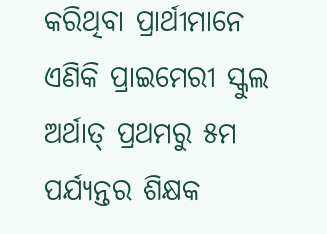କରିଥିବା ପ୍ରାର୍ଥୀମାନେ ଏଣିକି ପ୍ରାଇମେରୀ ସ୍କୁଲ ଅର୍ଥାତ୍ ପ୍ରଥମରୁ ୫ମ ପର୍ଯ୍ୟନ୍ତର ଶିକ୍ଷକ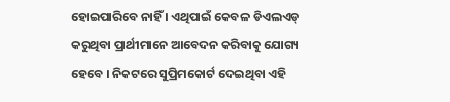ହୋଇପାରିବେ ନାହିଁ । ଏଥିପାଇଁ କେବଳ ଡିଏଲଏଡ୍ କରୁଥିବା ପ୍ରାର୍ଥୀମାନେ ଆବେଦନ କରିବାକୁ ଯୋଗ୍ୟ ହେବେ । ନିକଟରେ ସୁପ୍ରିମକୋର୍ଟ ଦେଇଥିବା ଏହି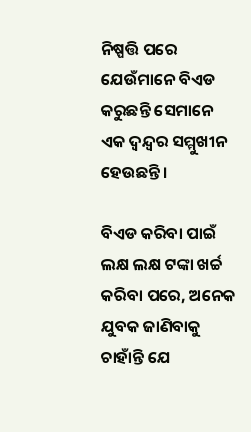ନିଷ୍ପତ୍ତି ପରେ ଯେଉଁମାନେ ବିଏଡ କରୁଛନ୍ତି ସେମାନେ ଏକ ଦ୍ୱନ୍ଦ୍ୱର ସମ୍ମୁଖୀନ ହେଉଛନ୍ତି ।

ବିଏଡ କରିବା ପାଇଁ ଲକ୍ଷ ଲକ୍ଷ ଟଙ୍କା ଖର୍ଚ୍ଚ କରିବା ପରେ, ଅନେକ ଯୁବକ ଜାଣିବାକୁ ଚାହାଁନ୍ତି ଯେ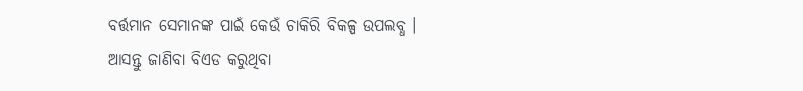ବର୍ତ୍ତମାନ ସେମାନଙ୍କ ପାଇଁ କେଉଁ ଚାକିରି ବିକଳ୍ପ ଉପଲବ୍ଧ । ଆସନ୍ତୁ ଜାଣିବା ବିଏଡ କରୁଥିବା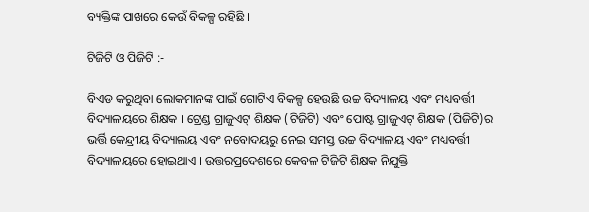ବ୍ୟକ୍ତିଙ୍କ ପାଖରେ କେଉଁ ବିକଳ୍ପ ରହିଛି ।

ଟିଜିଟି ଓ ପିଜିଟି :-

ବିଏଡ କରୁଥିବା ଲୋକମାନଙ୍କ ପାଇଁ ଗୋଟିଏ ବିକଳ୍ପ ହେଉଛି ଉଚ୍ଚ ବିଦ୍ୟାଳୟ ଏବଂ ମଧ୍ୟବର୍ତ୍ତୀ ବିଦ୍ୟାଳୟରେ ଶିକ୍ଷକ । ଟ୍ରେଣ୍ଡ ଗ୍ରାଜୁଏଟ୍ ଶିକ୍ଷକ (ଟିଜିଟି) ଏବଂ ପୋଷ୍ଟ ଗ୍ରାଜୁଏଟ୍ ଶିକ୍ଷକ (ପିଜିଟି)ର ଭର୍ତ୍ତି କେନ୍ଦ୍ରୀୟ ବିଦ୍ୟାଲୟ ଏବଂ ନବୋଦୟରୁ ନେଇ ସମସ୍ତ ଉଚ୍ଚ ବିଦ୍ୟାଳୟ ଏବଂ ମଧ୍ୟବର୍ତ୍ତୀ ବିଦ୍ୟାଳୟରେ ହୋଇଥାଏ । ଉତ୍ତରପ୍ରଦେଶରେ କେବଳ ଟିଜିଟି ଶିକ୍ଷକ ନିଯୁକ୍ତି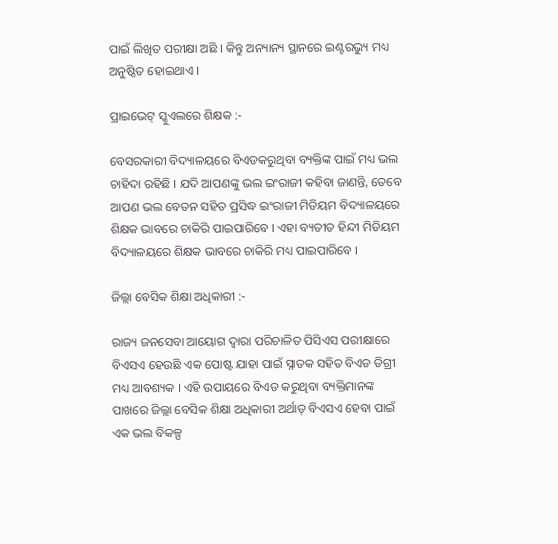ପାଇଁ ଲିଖିତ ପରୀକ୍ଷା ଅଛି । କିନ୍ତୁ ଅନ୍ୟାନ୍ୟ ସ୍ଥାନରେ ଇଣ୍ଟରଭ୍ୟୁ ମଧ୍ୟ ଅନୁଷ୍ଠିତ ହୋଇଥାଏ ।

ପ୍ରାଇଭେଟ୍ ସ୍କୁଏଲରେ ଶିକ୍ଷକ :-

ବେସରକାରୀ ବିଦ୍ୟାଳୟରେ ବିଏଡକରୁଥିବା ବ୍ୟକ୍ତିଙ୍କ ପାଇଁ ମଧ୍ୟ ଭଲ ଚାହିଦା ରହିଛି । ଯଦି ଆପଣଙ୍କୁ ଭଲ ଇଂରାଜୀ କହିବା ଜାଣନ୍ତି, ତେବେ ଆପଣ ଭଲ ବେତନ ସହିତ ପ୍ରସିଦ୍ଧ ଇଂରାଜୀ ମିଡିୟମ ବିଦ୍ୟାଳୟରେ ଶିକ୍ଷକ ଭାବରେ ଚାକିରି ପାଇପାରିବେ । ଏହା ବ୍ୟତୀତ ହିନ୍ଦୀ ମିଡିୟମ ବିଦ୍ୟାଳୟରେ ଶିକ୍ଷକ ଭାବରେ ଚାକିରି ମଧ୍ୟ ପାଇପାରିବେ ।

ଜିଲ୍ଲା ବେସିକ ଶିକ୍ଷା ଅଧିକାରୀ :-

ରାଜ୍ୟ ଜନସେବା ଆୟୋଗ ଦ୍ୱାରା ପରିଚାଳିତ ପିସିଏସ ପରୀକ୍ଷାରେ ବିଏସଏ ହେଉଛି ଏକ ପୋଷ୍ଟ ଯାହା ପାଇଁ ସ୍ନାତକ ସହିତ ବିଏଡ ଡିଗ୍ରୀ ମଧ୍ୟ ଆବଶ୍ୟକ । ଏହି ଉପାୟରେ ବିଏଡ କରୁଥିବା ବ୍ୟକ୍ତିମାନଙ୍କ ପାଖରେ ଜିଲ୍ଲା ବେସିକ ଶିକ୍ଷା ଅଧିକାରୀ ଅର୍ଥାତ୍ ବିଏସଏ ହେବା ପାଇଁ ଏକ ଭଲ ବିକଳ୍ପ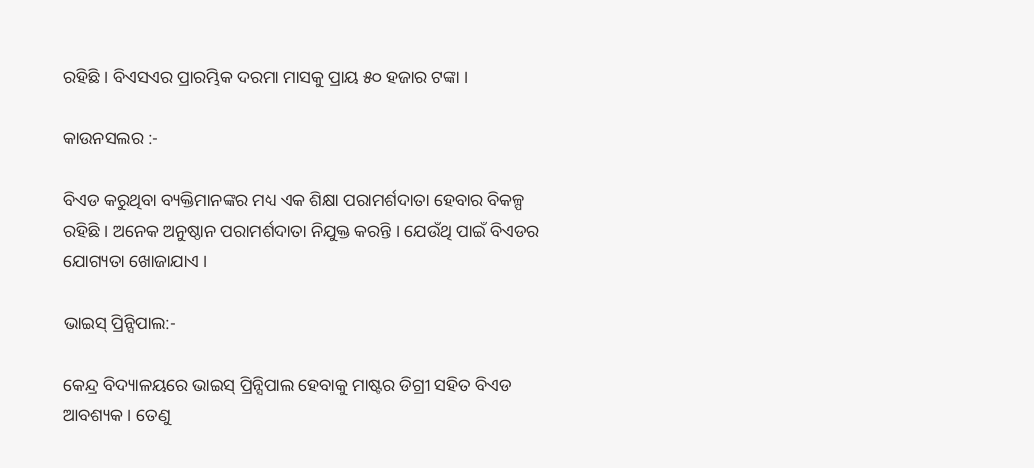ରହିଛି । ବିଏସଏର ପ୍ରାରମ୍ଭିକ ଦରମା ମାସକୁ ପ୍ରାୟ ୫୦ ହଜାର ଟଙ୍କା ।

କାଉନସଲର :-

ବିଏଡ କରୁଥିବା ବ୍ୟକ୍ତିମାନଙ୍କର ମଧ୍ୟ ଏକ ଶିକ୍ଷା ପରାମର୍ଶଦାତା ହେବାର ବିକଳ୍ପ ରହିଛି । ଅନେକ ଅନୁଷ୍ଠାନ ପରାମର୍ଶଦାତା ନିଯୁକ୍ତ କରନ୍ତି । ଯେଉଁଥି ପାଇଁ ବିଏଡର ଯୋଗ୍ୟତା ଖୋଜାଯାଏ ।

ଭାଇସ୍ ପ୍ରିନ୍ସିପାଲ:-

କେନ୍ଦ୍ର ବିଦ୍ୟାଳୟରେ ଭାଇସ୍ ପ୍ରିନ୍ସିପାଲ ହେବାକୁ ମାଷ୍ଟର ଡିଗ୍ରୀ ସହିତ ବିଏଡ ଆବଶ୍ୟକ । ତେଣୁ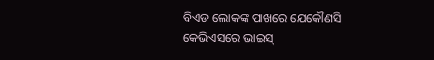ବିଏଡ ଲୋକଙ୍କ ପାଖରେ ଯେକୌଣସି କେଭିଏସରେ ଭାଇସ୍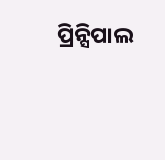ପ୍ରିନ୍ସିପାଲ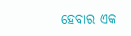ହେବାର ଏକ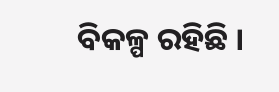ବିକଳ୍ପ ରହିଛି ।